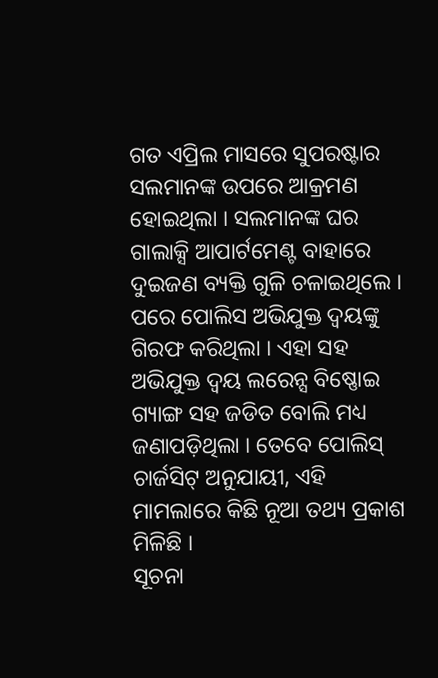ଗତ ଏପ୍ରିଲ ମାସରେ ସୁପରଷ୍ଟାର ସଲମାନଙ୍କ ଉପରେ ଆକ୍ରମଣ ହୋଇଥିଲା । ସଲମାନଙ୍କ ଘର ଗାଲାକ୍ସି ଆପାର୍ଟମେଣ୍ଟ ବାହାରେ ଦୁଇଜଣ ବ୍ୟକ୍ତି ଗୁଳି ଚଳାଇଥିଲେ । ପରେ ପୋଲିସ ଅଭିଯୁକ୍ତ ଦ୍ୱୟଙ୍କୁ ଗିରଫ କରିଥିଲା । ଏହା ସହ ଅଭିଯୁକ୍ତ ଦ୍ୱୟ ଲରେନ୍ସ ବିଷ୍ଣୋଇ ଗ୍ୟାଙ୍ଗ ସହ ଜଡିତ ବୋଲି ମଧ୍ୟ ଜଣାପଡ଼ିଥିଲା । ତେବେ ପୋଲିସ୍ ଚାର୍ଜସିଟ୍ ଅନୁଯାୟୀ, ଏହି ମାମଲାରେ କିଛି ନୂଆ ତଥ୍ୟ ପ୍ରକାଶ ମିଳିଛି ।
ସୂଚନା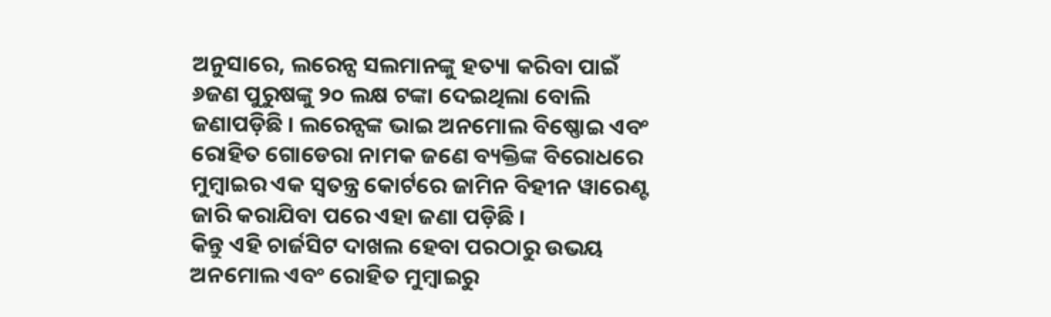ଅନୁସାରେ, ଲରେନ୍ସ ସଲମାନଙ୍କୁ ହତ୍ୟା କରିବା ପାଇଁ ୬ଜଣ ପୁରୁଷଙ୍କୁ ୨୦ ଲକ୍ଷ ଟଙ୍କା ଦେଇଥିଲା ବୋଲି ଜଣାପଡ଼ିଛି । ଲରେନ୍ସଙ୍କ ଭାଇ ଅନମୋଲ ବିଷ୍ଣୋଇ ଏବଂ ରୋହିତ ଗୋଡେରା ନାମକ ଜଣେ ବ୍ୟକ୍ତିଙ୍କ ବିରୋଧରେ ମୁମ୍ବାଇର ଏକ ସ୍ୱତନ୍ତ୍ର କୋର୍ଟରେ ଜାମିନ ବିହୀନ ୱାରେଣ୍ଟ ଜାରି କରାଯିବା ପରେ ଏହା ଜଣା ପଡ଼ିଛି ।
କିନ୍ତୁ ଏହି ଚାର୍ଜସିଟ ଦାଖଲ ହେବା ପରଠାରୁ ଉଭୟ ଅନମୋଲ ଏବଂ ରୋହିତ ମୁମ୍ବାଇରୁ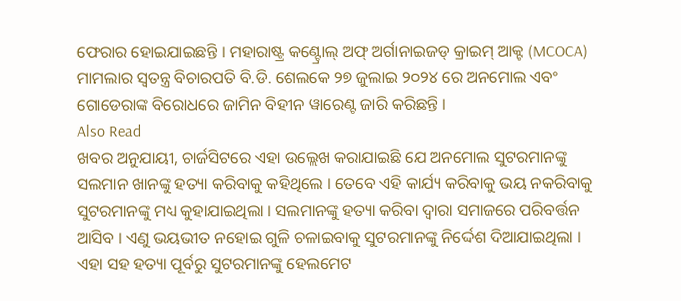ଫେରାର ହୋଇଯାଇଛନ୍ତି । ମହାରାଷ୍ଟ୍ର କଣ୍ଟ୍ରୋଲ୍ ଅଫ୍ ଅର୍ଗାନାଇଜଡ୍ କ୍ରାଇମ୍ ଆକ୍ଟ (MCOCA) ମାମଲାର ସ୍ୱତନ୍ତ୍ର ବିଚାରପତି ବି.ଡି. ଶେଲକେ ୨୭ ଜୁଲାଇ ୨୦୨୪ ରେ ଅନମୋଲ ଏବଂ ଗୋଡେରାଙ୍କ ବିରୋଧରେ ଜାମିନ ବିହୀନ ୱାରେଣ୍ଟ ଜାରି କରିଛନ୍ତି ।
Also Read
ଖବର ଅନୁଯାୟୀ, ଚାର୍ଜସିଟରେ ଏହା ଉଲ୍ଲେଖ କରାଯାଇଛି ଯେ ଅନମୋଲ ସୁଟରମାନଙ୍କୁ ସଲମାନ ଖାନଙ୍କୁ ହତ୍ୟା କରିବାକୁ କହିଥିଲେ । ତେବେ ଏହି କାର୍ଯ୍ୟ କରିବାକୁ ଭୟ ନକରିବାକୁ ସୁଟରମାନଙ୍କୁ ମଧ୍ୟ କୁହାଯାଇଥିଲା । ସଲମାନଙ୍କୁ ହତ୍ୟା କରିବା ଦ୍ୱାରା ସମାଜରେ ପରିବର୍ତ୍ତନ ଆସିବ । ଏଣୁ ଭୟଭୀତ ନହୋଇ ଗୁଳି ଚଳାଇବାକୁ ସୁଟରମାନଙ୍କୁ ନିର୍ଦ୍ଦେଶ ଦିଆଯାଇଥିଲା ।
ଏହା ସହ ହତ୍ୟା ପୂର୍ବରୁ ସୁଟରମାନଙ୍କୁ ହେଲମେଟ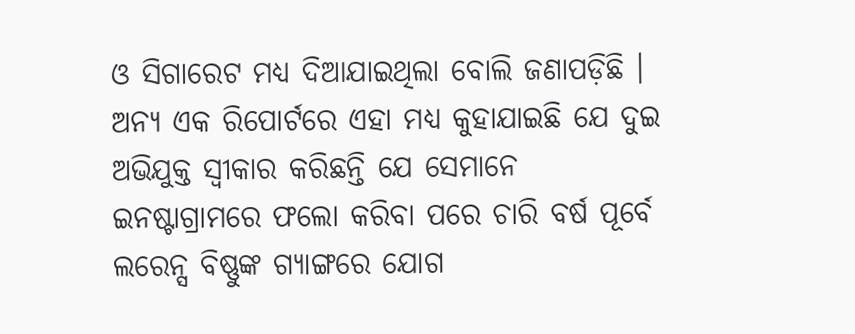ଓ ସିଗାରେଟ ମଧ୍ୟ ଦିଆଯାଇଥିଲା ବୋଲି ଜଣାପଡ଼ିଛି । ଅନ୍ୟ ଏକ ରିପୋର୍ଟରେ ଏହା ମଧ୍ୟ କୁହାଯାଇଛି ଯେ ଦୁଇ ଅଭିଯୁକ୍ତ ସ୍ୱୀକାର କରିଛନ୍ତି ଯେ ସେମାନେ ଇନଷ୍ଟାଗ୍ରାମରେ ଫଲୋ କରିବା ପରେ ଚାରି ବର୍ଷ ପୂର୍ବେ ଲରେନ୍ସ ବିଷ୍ଣୁଙ୍କ ଗ୍ୟାଙ୍ଗରେ ଯୋଗ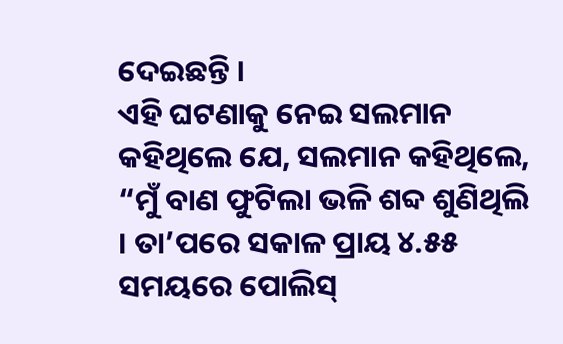ଦେଇଛନ୍ତି ।
ଏହି ଘଟଣାକୁ ନେଇ ସଲମାନ କହିଥିଲେ ଯେ, ସଲମାନ କହିଥିଲେ, “ମୁଁ ବାଣ ଫୁଟିଲା ଭଳି ଶବ୍ଦ ଶୁଣିଥିଲି । ତା’ପରେ ସକାଳ ପ୍ରାୟ ୪.୫୫ ସମୟରେ ପୋଲିସ୍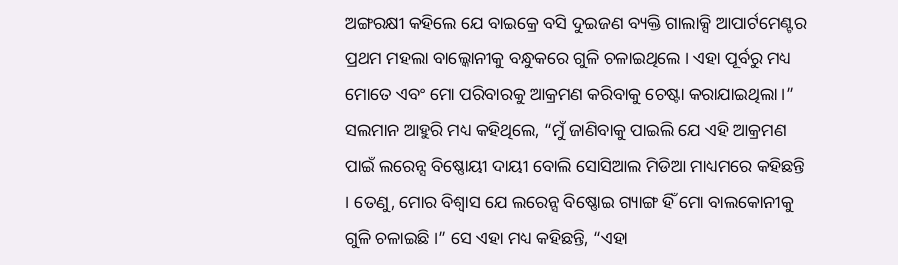ଅଙ୍ଗରକ୍ଷୀ କହିଲେ ଯେ ବାଇକ୍ରେ ବସି ଦୁଇଜଣ ବ୍ୟକ୍ତି ଗାଲାକ୍ସି ଆପାର୍ଟମେଣ୍ଟର ପ୍ରଥମ ମହଲା ବାଲ୍କୋନୀକୁ ବନ୍ଧୁକରେ ଗୁଳି ଚଳାଇଥିଲେ । ଏହା ପୂର୍ବରୁ ମଧ୍ୟ ମୋତେ ଏବଂ ମୋ ପରିବାରକୁ ଆକ୍ରମଣ କରିବାକୁ ଚେଷ୍ଟା କରାଯାଇଥିଲା ।”
ସଲମାନ ଆହୁରି ମଧ୍ୟ କହିଥିଲେ, “ମୁଁ ଜାଣିବାକୁ ପାଇଲି ଯେ ଏହି ଆକ୍ରମଣ ପାଇଁ ଲରେନ୍ସ ବିଷ୍ଣୋୟୀ ଦାୟୀ ବୋଲି ସୋସିଆଲ ମିଡିଆ ମାଧ୍ୟମରେ କହିଛନ୍ତି । ତେଣୁ, ମୋର ବିଶ୍ୱାସ ଯେ ଲରେନ୍ସ ବିଷ୍ଣୋଇ ଗ୍ୟାଙ୍ଗ ହିଁ ମୋ ବାଲକୋନୀକୁ ଗୁଳି ଚଳାଇଛି ।” ସେ ଏହା ମଧ୍ୟ କହିଛନ୍ତି, “ଏହା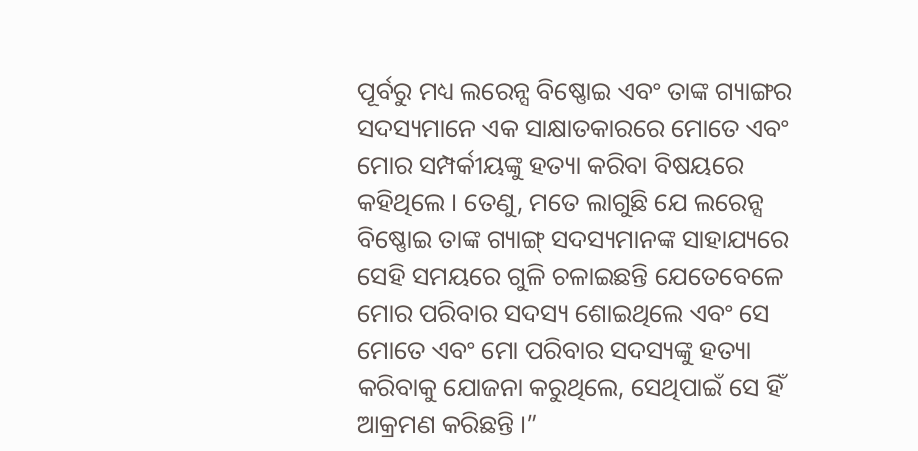ପୂର୍ବରୁ ମଧ୍ୟ ଲରେନ୍ସ ବିଷ୍ଣୋଇ ଏବଂ ତାଙ୍କ ଗ୍ୟାଙ୍ଗର ସଦସ୍ୟମାନେ ଏକ ସାକ୍ଷାତକାରରେ ମୋତେ ଏବଂ ମୋର ସମ୍ପର୍କୀୟଙ୍କୁ ହତ୍ୟା କରିବା ବିଷୟରେ କହିଥିଲେ । ତେଣୁ, ମତେ ଲାଗୁଛି ଯେ ଲରେନ୍ସ ବିଷ୍ଣୋଇ ତାଙ୍କ ଗ୍ୟାଙ୍ଗ୍ ସଦସ୍ୟମାନଙ୍କ ସାହାଯ୍ୟରେ ସେହି ସମୟରେ ଗୁଳି ଚଳାଇଛନ୍ତି ଯେତେବେଳେ ମୋର ପରିବାର ସଦସ୍ୟ ଶୋଇଥିଲେ ଏବଂ ସେ ମୋତେ ଏବଂ ମୋ ପରିବାର ସଦସ୍ୟଙ୍କୁ ହତ୍ୟା କରିବାକୁ ଯୋଜନା କରୁଥିଲେ, ସେଥିପାଇଁ ସେ ହିଁ ଆକ୍ରମଣ କରିଛନ୍ତି ।”